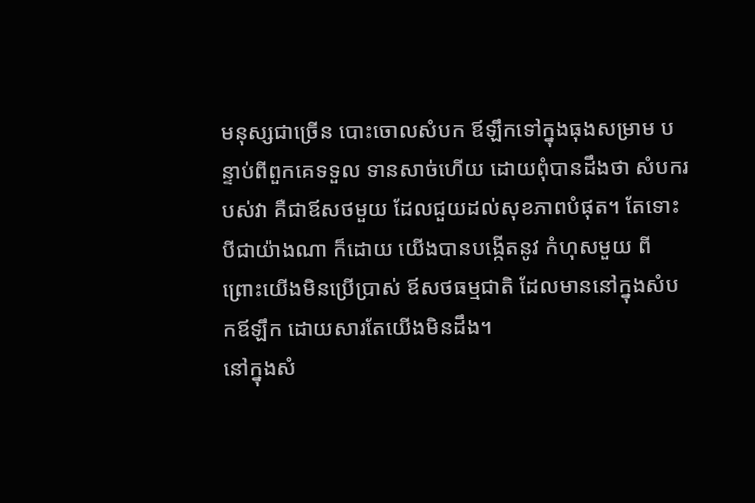មនុស្សជាច្រើន បោះចោលសំបក ឪឡឹកទៅក្នុងធុងសម្រាម បន្ទាប់ពីពួកគេទទួល ទានសាច់ហើយ ដោយពុំបានដឹងថា សំបករបស់វា គឺជាឪសថមួយ ដែលជួយដល់សុខភាពបំផុត។ តែទោះបីជាយ៉ាងណា ក៏ដោយ យើងបានបង្កើតនូវ កំហុសមួយ ពីព្រោះយើងមិនប្រើប្រាស់ ឪសថធម្មជាតិ ដែលមាននៅក្នុងសំបកឪឡឹក ដោយសារតែយើងមិនដឹង។
នៅក្នុងសំ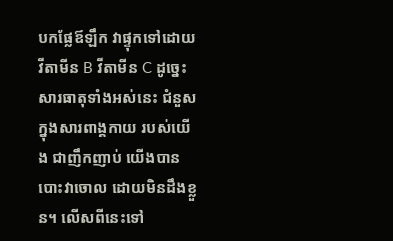បកផ្លែឪឡឹក វាផ្ទុកទៅដោយវីតាមីន B វីតាមីន C ដូច្នេះសារធាតុទាំងអស់នេះ ជំនួសក្នុងសារពាង្គកាយ របស់យើង ជាញឹកញាប់ យើងបានបោះវាចោល ដោយមិនដឹងខ្លួន។ លើសពីនេះទៅ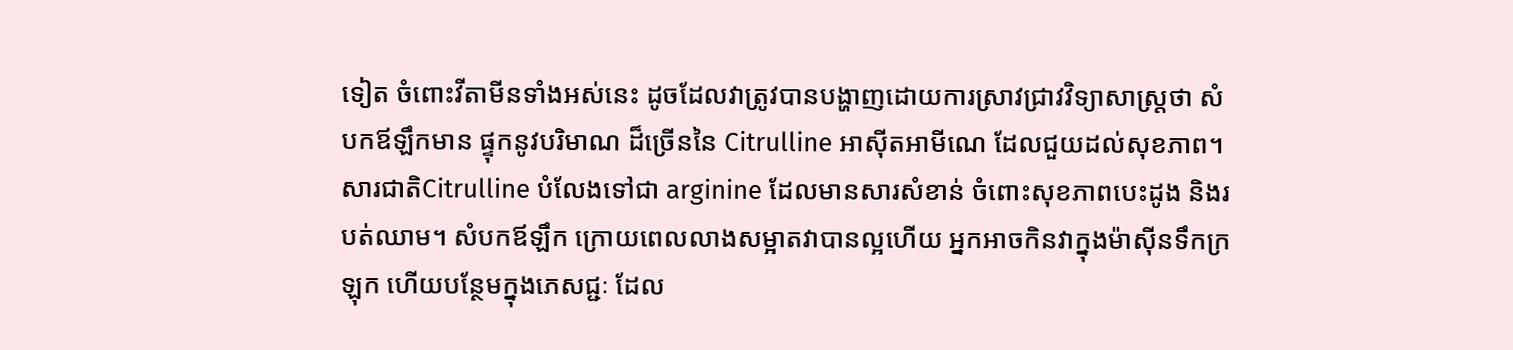ទៀត ចំពោះវីតាមីនទាំងអស់នេះ ដូចដែលវាត្រូវបានបង្ហាញដោយការស្រាវជ្រាវវិទ្យាសាស្រ្តថា សំបកឪឡឹកមាន ផ្ទុកនូវបរិមាណ ដ៏ច្រើននៃ Citrulline អាស៊ីតអាមីណេ ដែលជួយដល់សុខភាព។
សារជាតិCitrulline បំលែងទៅជា arginine ដែលមានសារសំខាន់ ចំពោះសុខភាពបេះដូង និងរបត់ឈាម។ សំបកឪឡឹក ក្រោយពេលលាងសម្អាតវាបានល្អហើយ អ្នកអាចកិនវាក្នុងម៉ាស៊ីនទឹកក្រឡុក ហើយបន្ថែមក្នុងភេសជ្ជៈ ដែល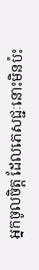អ្នកចូលចិត្ត ដែលភេសជ្ជៈនោះមិនប៉ះ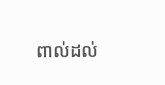ពាល់ដល់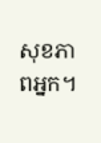សុខភាពអ្នក។